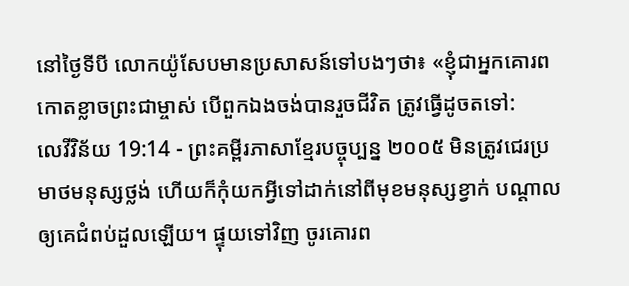នៅថ្ងៃទីបី លោកយ៉ូសែបមានប្រសាសន៍ទៅបងៗថា៖ «ខ្ញុំជាអ្នកគោរពកោតខ្លាចព្រះជាម្ចាស់ បើពួកឯងចង់បានរួចជីវិត ត្រូវធ្វើដូចតទៅ:
លេវីវិន័យ 19:14 - ព្រះគម្ពីរភាសាខ្មែរបច្ចុប្បន្ន ២០០៥ មិនត្រូវជេរប្រមាថមនុស្សថ្លង់ ហើយក៏កុំយកអ្វីទៅដាក់នៅពីមុខមនុស្សខ្វាក់ បណ្ដាលឲ្យគេជំពប់ដួលឡើយ។ ផ្ទុយទៅវិញ ចូរគោរព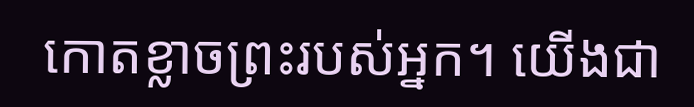កោតខ្លាចព្រះរបស់អ្នក។ យើងជា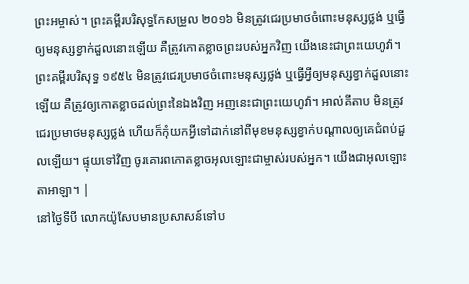ព្រះអម្ចាស់។ ព្រះគម្ពីរបរិសុទ្ធកែសម្រួល ២០១៦ មិនត្រូវជេរប្រមាថចំពោះមនុស្សថ្លង់ ឬធ្វើឲ្យមនុស្សខ្វាក់ដួលនោះឡើយ គឺត្រូវកោតខ្លាចព្រះរបស់អ្នកវិញ យើងនេះជាព្រះយេហូវ៉ា។ ព្រះគម្ពីរបរិសុទ្ធ ១៩៥៤ មិនត្រូវជេរប្រមាថចំពោះមនុស្សថ្លង់ ឬធ្វើអ្វីឲ្យមនុស្សខ្វាក់ដួលនោះឡើយ គឺត្រូវឲ្យកោតខ្លាចដល់ព្រះនៃឯងវិញ អញនេះជាព្រះយេហូវ៉ា។ អាល់គីតាប មិនត្រូវជេរប្រមាថមនុស្សថ្លង់ ហើយក៏កុំយកអ្វីទៅដាក់នៅពីមុខមនុស្សខ្វាក់បណ្តាលឲ្យគេជំពប់ដួលឡើយ។ ផ្ទុយទៅវិញ ចូរគោរពកោតខ្លាចអុលឡោះជាម្ចាស់របស់អ្នក។ យើងជាអុលឡោះតាអាឡា។ |
នៅថ្ងៃទីបី លោកយ៉ូសែបមានប្រសាសន៍ទៅប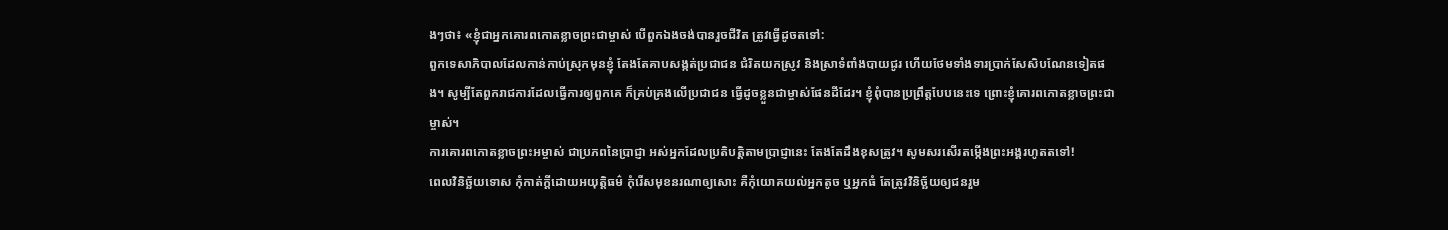ងៗថា៖ «ខ្ញុំជាអ្នកគោរពកោតខ្លាចព្រះជាម្ចាស់ បើពួកឯងចង់បានរួចជីវិត ត្រូវធ្វើដូចតទៅ:
ពួកទេសាភិបាលដែលកាន់កាប់ស្រុកមុនខ្ញុំ តែងតែគាបសង្កត់ប្រជាជន ជំរិតយកស្រូវ និងស្រាទំពាំងបាយជូរ ហើយថែមទាំងទារប្រាក់សែសិបណែនទៀតផង។ សូម្បីតែពួករាជការដែលធ្វើការឲ្យពួកគេ ក៏គ្រប់គ្រងលើប្រជាជន ធ្វើដូចខ្លួនជាម្ចាស់ផែនដីដែរ។ ខ្ញុំពុំបានប្រព្រឹត្តបែបនេះទេ ព្រោះខ្ញុំគោរពកោតខ្លាចព្រះជាម្ចាស់។
ការគោរពកោតខ្លាចព្រះអម្ចាស់ ជាប្រភពនៃប្រាជ្ញា អស់អ្នកដែលប្រតិបត្តិតាមប្រាជ្ញានេះ តែងតែដឹងខុសត្រូវ។ សូមសរសើរតម្កើងព្រះអង្គរហូតតទៅ!
ពេលវិនិច្ឆ័យទោស កុំកាត់ក្ដីដោយអយុត្តិធម៌ កុំរើសមុខនរណាឲ្យសោះ គឺកុំយោគយល់អ្នកតូច ឬអ្នកធំ តែត្រូវវិនិច្ឆ័យឲ្យជនរួម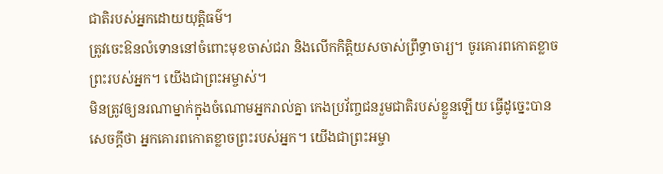ជាតិរបស់អ្នកដោយយុត្តិធម៌។
ត្រូវចេះឱនលំទោននៅចំពោះមុខចាស់ជរា និងលើកកិត្តិយសចាស់ព្រឹទ្ធាចារ្យ។ ចូរគោរពកោតខ្លាចព្រះរបស់អ្នក។ យើងជាព្រះអម្ចាស់។
មិនត្រូវឲ្យនរណាម្នាក់ក្នុងចំណោមអ្នករាល់គ្នា កេងប្រវ័ញ្ចជនរួមជាតិរបស់ខ្លួនឡើយ ធ្វើដូច្នេះបានសេចក្ដីថា អ្នកគោរពកោតខ្លាចព្រះរបស់អ្នក។ យើងជាព្រះអម្ចា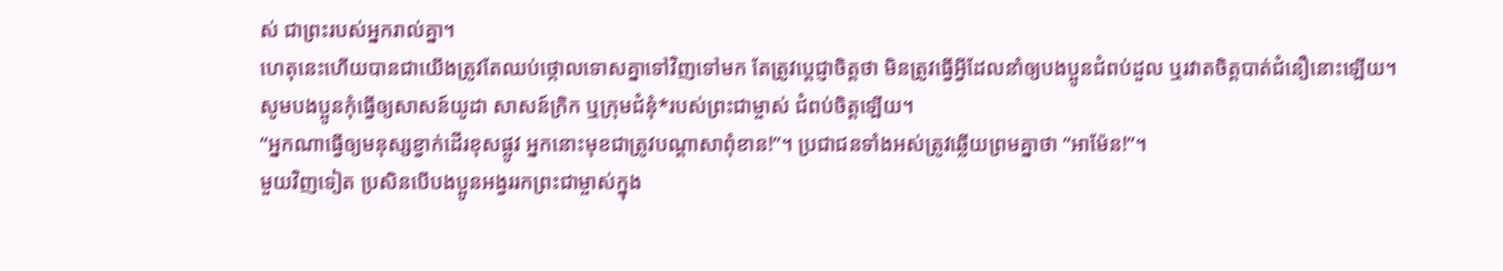ស់ ជាព្រះរបស់អ្នករាល់គ្នា។
ហេតុនេះហើយបានជាយើងត្រូវតែឈប់ថ្កោលទោសគ្នាទៅវិញទៅមក តែត្រូវប្ដេជ្ញាចិត្តថា មិនត្រូវធ្វើអ្វីដែលនាំឲ្យបងប្អូនជំពប់ដួល ឬរវាតចិត្តបាត់ជំនឿនោះឡើយ។
សូមបងប្អូនកុំធ្វើឲ្យសាសន៍យូដា សាសន៍ក្រិក ឬក្រុមជំនុំ*របស់ព្រះជាម្ចាស់ ជំពប់ចិត្តឡើយ។
“អ្នកណាធ្វើឲ្យមនុស្សខ្វាក់ដើរខុសផ្លូវ អ្នកនោះមុខជាត្រូវបណ្ដាសាពុំខាន!”។ ប្រជាជនទាំងអស់ត្រូវឆ្លើយព្រមគ្នាថា “អាម៉ែន!”។
មួយវិញទៀត ប្រសិនបើបងប្អូនអង្វររកព្រះជាម្ចាស់ក្នុង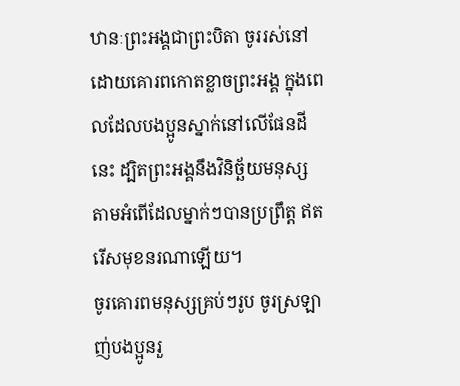ឋានៈព្រះអង្គជាព្រះបិតា ចូររស់នៅដោយគោរពកោតខ្លាចព្រះអង្គ ក្នុងពេលដែលបងប្អូនស្នាក់នៅលើផែនដីនេះ ដ្បិតព្រះអង្គនឹងវិនិច្ឆ័យមនុស្ស តាមអំពើដែលម្នាក់ៗបានប្រព្រឹត្ត ឥតរើសមុខនរណាឡើយ។
ចូរគោរពមនុស្សគ្រប់ៗរូប ចូរស្រឡាញ់បងប្អូនរួ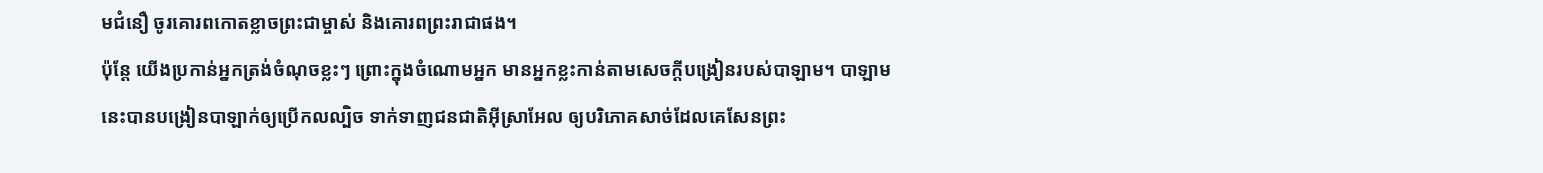មជំនឿ ចូរគោរពកោតខ្លាចព្រះជាម្ចាស់ និងគោរពព្រះរាជាផង។
ប៉ុន្តែ យើងប្រកាន់អ្នកត្រង់ចំណុចខ្លះៗ ព្រោះក្នុងចំណោមអ្នក មានអ្នកខ្លះកាន់តាមសេចក្ដីបង្រៀនរបស់បាឡាម។ បាឡាមនេះបានបង្រៀនបាឡាក់ឲ្យប្រើកលល្បិច ទាក់ទាញជនជាតិអ៊ីស្រាអែល ឲ្យបរិភោគសាច់ដែលគេសែនព្រះ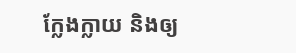ក្លែងក្លាយ និងឲ្យ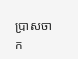ប្រាសចាក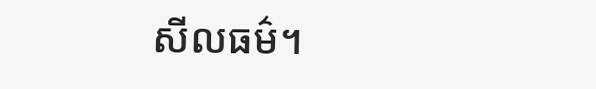សីលធម៌។